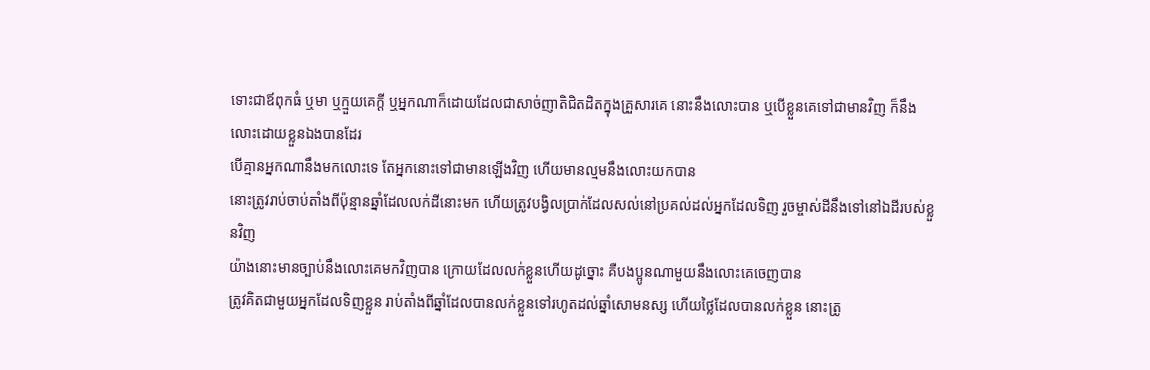ទោះជាឪពុកធំ ឬមា ឬក្មួយគេក្តី ឬអ្នកណាក៏ដោយដែលជាសាច់ញាតិជិតដិតក្នុងគ្រួសារគេ នោះនឹងលោះបាន ឬបើខ្លួនគេទៅជាមានវិញ ក៏នឹងលោះដោយខ្លួនឯងបានដែរ
បើគ្មានអ្នកណានឹងមកលោះទេ តែអ្នកនោះទៅជាមានឡើងវិញ ហើយមានល្មមនឹងលោះយកបាន
នោះត្រូវរាប់ចាប់តាំងពីប៉ុន្មានឆ្នាំដែលលក់ដីនោះមក ហើយត្រូវបង្វិលប្រាក់ដែលសល់នៅប្រគល់ដល់អ្នកដែលទិញ រួចម្ចាស់ដីនឹងទៅនៅឯដីរបស់ខ្លួនវិញ
យ៉ាងនោះមានច្បាប់នឹងលោះគេមកវិញបាន ក្រោយដែលលក់ខ្លួនហើយដូច្នោះ គឺបងប្អូនណាមួយនឹងលោះគេចេញបាន
ត្រូវគិតជាមួយអ្នកដែលទិញខ្លួន រាប់តាំងពីឆ្នាំដែលបានលក់ខ្លួនទៅរហូតដល់ឆ្នាំសោមនស្ស ហើយថ្លៃដែលបានលក់ខ្លួន នោះត្រូ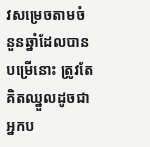វសម្រេចតាមចំនួនឆ្នាំដែលបានបម្រើនោះ ត្រូវតែគិតឈ្នួលដូចជាអ្នកប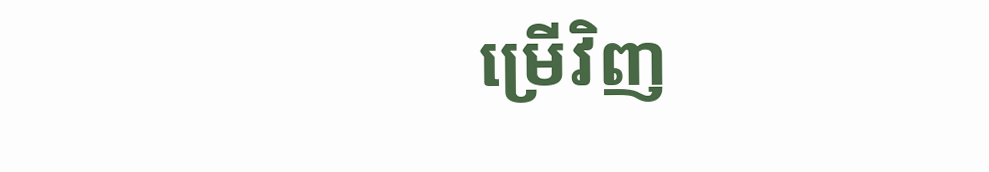ម្រើវិញ